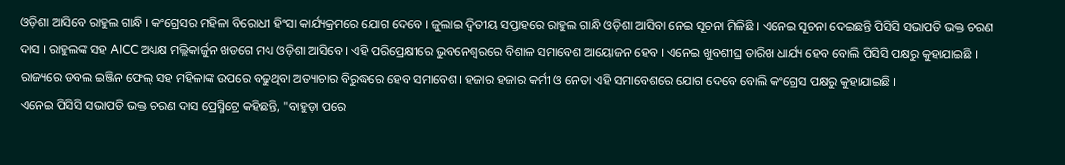ଓଡ଼ିଶା ଆସିବେ ରାହୁଲ ଗାନ୍ଧି । କଂଗ୍ରେସର ମହିଳା ବିରୋଧୀ ହିଂସା କାର୍ଯ୍ୟକ୍ରମରେ ଯୋଗ ଦେବେ । ଜୁଲାଇ ଦ୍ୱିତୀୟ ସପ୍ତାହରେ ରାହୁଲ ଗାନ୍ଧି ଓଡ଼ିଶା ଆସିବା ନେଇ ସୂଚନା ମିଳିଛି । ଏନେଇ ସୂଚନା ଦେଇଛନ୍ତି ପିସିସି ସଭାପତି ଭକ୍ତ ଚରଣ ଦାସ । ରାହୁଲଙ୍କ ସହ AICC ଅଧ୍ୟକ୍ଷ ମଲ୍ଲିକାର୍ଜୁନ ଖଡଗେ ମଧ୍ୟ ଓଡ଼ିଶା ଆସିବେ । ଏହି ପରିପ୍ରେକ୍ଷୀରେ ଭୁବନେଶ୍ୱରରେ ବିଶାଳ ସମାବେଶ ଆୟୋଜନ ହେବ । ଏନେଇ ଖୁବଶୀଘ୍ର ତାରିଖ ଧାର୍ଯ୍ୟ ହେବ ବୋଲି ପିସିସି ପକ୍ଷରୁ କୁହାଯାଇଛି । ରାଜ୍ୟରେ ଡବଲ ଇଞ୍ଜିନ ଫେଲ୍ ସହ ମହିଳାଙ୍କ ଉପରେ ବଢୁଥିବା ଅତ୍ୟାଚାର ବିରୁଦ୍ଧରେ ହେବ ସମାବେଶ। ହଜାର ହଜାର କର୍ମୀ ଓ ନେତା ଏହି ସମାବେଶରେ ଯୋଗ ଦେବେ ବୋଲି କଂଗ୍ରେସ ପକ୍ଷରୁ କୁହାଯାଇଛି ।
ଏନେଇ ପିସିସି ସଭାପତି ଭକ୍ତ ଚରଣ ଦାସ ପ୍ରେସ୍ମିଟ୍ରେ କହିଛନ୍ତି, "ବାହୁଡ଼ା ପରେ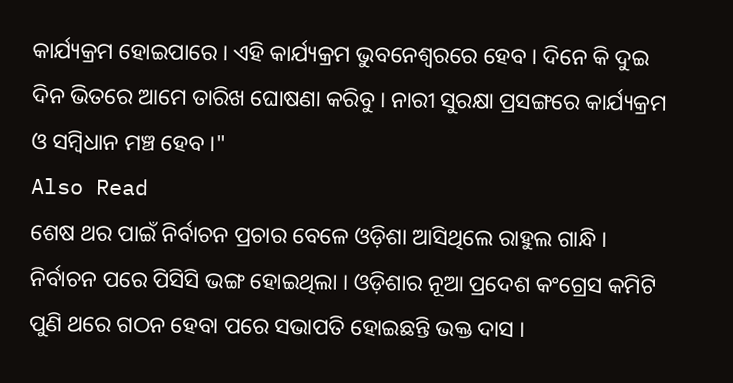କାର୍ଯ୍ୟକ୍ରମ ହୋଇପାରେ । ଏହି କାର୍ଯ୍ୟକ୍ରମ ଭୁବନେଶ୍ୱରରେ ହେବ । ଦିନେ କି ଦୁଇ ଦିନ ଭିତରେ ଆମେ ତାରିଖ ଘୋଷଣା କରିବୁ । ନାରୀ ସୁରକ୍ଷା ପ୍ରସଙ୍ଗରେ କାର୍ଯ୍ୟକ୍ରମ ଓ ସମ୍ବିଧାନ ମଞ୍ଚ ହେବ ।"
Also Read
ଶେଷ ଥର ପାଇଁ ନିର୍ବାଚନ ପ୍ରଚାର ବେଳେ ଓଡ଼ିଶା ଆସିଥିଲେ ରାହୁଲ ଗାନ୍ଧି । ନିର୍ବାଚନ ପରେ ପିସିସି ଭଙ୍ଗ ହୋଇଥିଲା । ଓଡ଼ିଶାର ନୂଆ ପ୍ରଦେଶ କଂଗ୍ରେସ କମିଟି ପୁଣି ଥରେ ଗଠନ ହେବା ପରେ ସଭାପତି ହୋଇଛନ୍ତି ଭକ୍ତ ଦାସ ।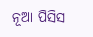ନୂଆ ପିସିସ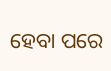ହେବା ପରେ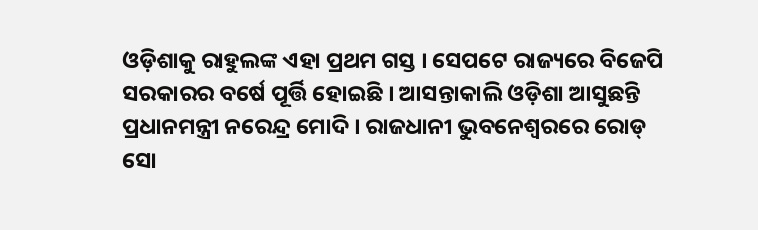ଓଡ଼ିଶାକୁ ରାହୁଲଙ୍କ ଏହା ପ୍ରଥମ ଗସ୍ତ । ସେପଟେ ରାଜ୍ୟରେ ବିଜେପି ସରକାରର ବର୍ଷେ ପୂର୍ତ୍ତି ହୋଇଛି । ଆସନ୍ତାକାଲି ଓଡ଼ିଶା ଆସୁଛନ୍ତି ପ୍ରଧାନମନ୍ତ୍ରୀ ନରେନ୍ଦ୍ର ମୋଦି । ରାଜଧାନୀ ଭୁବନେଶ୍ୱରରେ ରୋଡ୍ ସୋ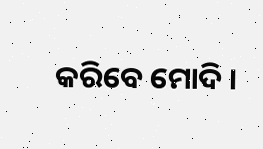କରିବେ ମୋଦି ।